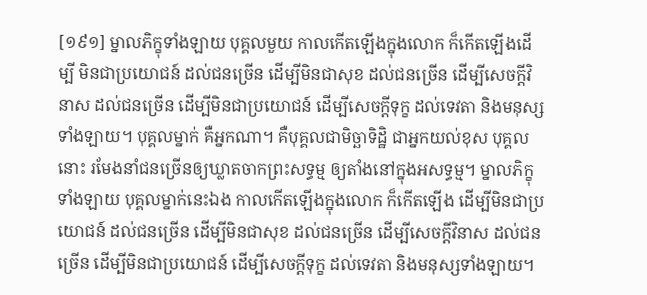[១៩១] ម្នាលភិក្ខុទាំងឡាយ បុគ្គលមួយ កាលកើតឡើងក្នុងលោក ក៏កើតឡើងដើម្បី មិនជាប្រយោជន៍ ដល់ជនច្រើន ដើម្បីមិនជាសុខ ដល់ជនច្រើន ដើម្បីសេចក្តីវិនាស ដល់ជនច្រើន ដើម្បីមិនជាប្រយោជន៍ ដើម្បីសេចក្តីទុក្ខ ដល់ទេវតា និងមនុស្សទាំងឡាយ។ បុគ្គលម្នាក់ គឺអ្នកណា។ គឺបុគ្គលជាមិច្ឆាទិដ្ឋិ ជាអ្នកយល់ខុស បុគ្គលនោះ រមែងនាំជនច្រើនឲ្យឃ្លាតចាកព្រះសទ្ធម្ម ឲ្យតាំងនៅក្នុងអសទ្ធម្ម។ ម្នាលភិក្ខុទាំងឡាយ បុគ្គលម្នាក់នេះឯង កាលកើតឡើងក្នុងលោក ក៏កើតឡើង ដើម្បីមិនជាប្រយោជន៍ ដល់ជនច្រើន ដើម្បីមិនជាសុខ ដល់ជនច្រើន ដើម្បីសេចក្តីវិនាស ដល់ជនច្រើន ដើម្បីមិនជាប្រយោជន៍ ដើម្បីសេចក្តីទុក្ខ ដល់ទេវតា និងមនុស្សទាំងឡាយ។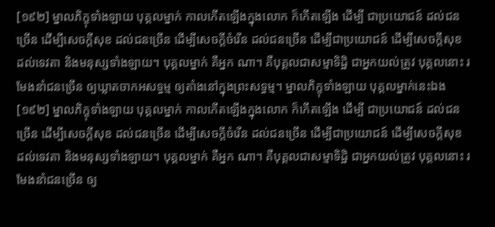[១៩២] ម្នាលភិក្ខុទាំងឡាយ បុគ្គលម្នាក់ កាលកើតឡើងក្នុងលោក ក៏កើតឡើង ដើម្បី ជាប្រយោជន៍ ដល់ជនច្រើន ដើម្បីសេចក្តីសុខ ដល់ជនច្រើន ដើម្បីសេចក្តីចំរើន ដល់ជនច្រើន ដើម្បីជាប្រយោជន៍ ដើម្បីសេចក្តីសុខ ដល់ទេវតា និងមនុស្សទាំងឡាយ។ បុគ្គលម្នាក់ គឺអ្នក ណា។ គឺបុគ្គលជាសម្មាទិដ្ឋិ ជាអ្នកយល់ត្រូវ បុគ្គលនោះ រមែងនាំជនច្រើន ឲ្យឃ្លាតចាកអសទ្ធម្ម ឲ្យតាំងនៅក្នុងព្រះសទ្ធម្ម។ ម្នាលភិក្ខុទាំងឡាយ បុគ្គលម្នាក់នេះឯង
[១៩២] ម្នាលភិក្ខុទាំងឡាយ បុគ្គលម្នាក់ កាលកើតឡើងក្នុងលោក ក៏កើតឡើង ដើម្បី ជាប្រយោជន៍ ដល់ជនច្រើន ដើម្បីសេចក្តីសុខ ដល់ជនច្រើន ដើម្បីសេចក្តីចំរើន ដល់ជនច្រើន ដើម្បីជាប្រយោជន៍ ដើម្បីសេចក្តីសុខ ដល់ទេវតា និងមនុស្សទាំងឡាយ។ បុគ្គលម្នាក់ គឺអ្នក ណា។ គឺបុគ្គលជាសម្មាទិដ្ឋិ ជាអ្នកយល់ត្រូវ បុគ្គលនោះ រមែងនាំជនច្រើន ឲ្យ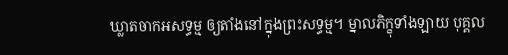ឃ្លាតចាកអសទ្ធម្ម ឲ្យតាំងនៅក្នុងព្រះសទ្ធម្ម។ ម្នាលភិក្ខុទាំងឡាយ បុគ្គល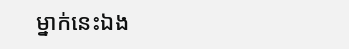ម្នាក់នេះឯង